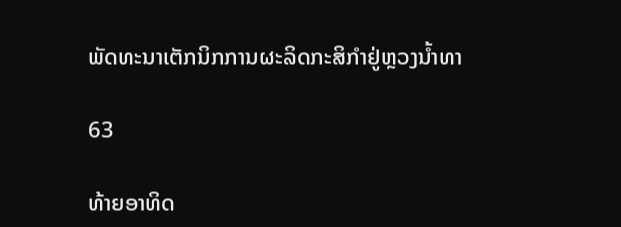ພັດທະນາເຕັກນິກການຜະລິດກະສິກຳຢູ່ຫຼວງນ້ຳທາ

63

ທ້າຍອາທິດ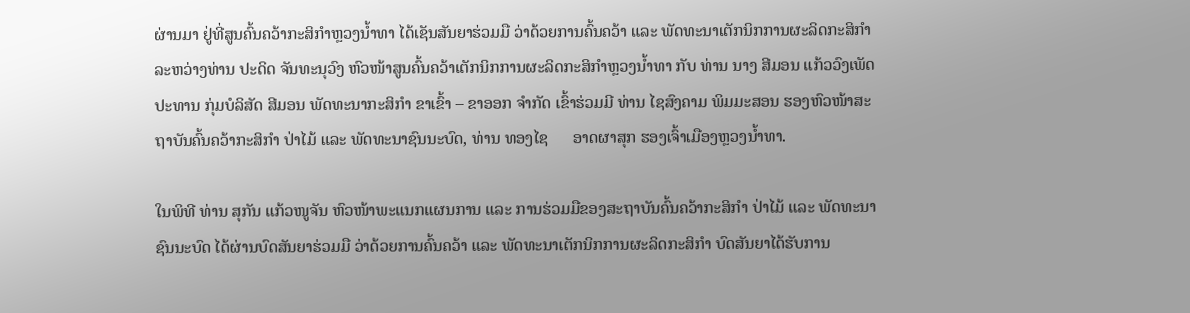ຜ່ານມາ ຢູ່ທີ່ສູນຄົ້ນຄວ້າກະສິກຳຫຼວງນ້ຳທາ ໄດ້ເຊັນສັນຍາຮ່ວມມື ວ່າດ້ວຍການຄົ້ນຄວ້າ ແລະ ພັດທະນາເຕັກນິກການຜະລິດກະສິກຳ ລະຫວ່າງທ່ານ ປະດິດ ຈັນທະນຸວົງ ຫົວໜ້າສູນຄົ້ນຄວ້າເຕັກນິກການຜະລິດກະສິກຳຫຼວງນ້ຳທາ ກັບ ທ່ານ ນາງ ສີມອນ ແກ້ວວົງເພັດ ປະທານ ກຸ່ມບໍລິສັດ ສີມອນ ພັດທະນາກະສິກຳ ຂາເຂົ້າ – ຂາອອກ ຈຳກັດ ເຂົ້າຮ່ວມມີ ທ່ານ ໄຊສົງຄາມ ພິມມະສອນ ຮອງຫົວໜ້າສະຖາບັນຄົ້ນຄວ້າກະສິກຳ ປ່າໄມ້ ແລະ ພັດທະນາຊົນນະບົດ, ທ່ານ ທອງໄຊ      ອາດຜາສຸກ ຮອງເຈົ້າເມືອງຫຼວງນ້ຳທາ.

ໃນພິທີ ທ່ານ ສຸກັນ ແກ້ວໜູຈັນ ຫົວໜ້າພະແນກແຜນການ ແລະ ການຮ່ວມມືຂອງສະຖາບັນຄົ້ນຄວ້າກະສິກຳ ປ່າໄມ້ ແລະ ພັດທະນາຊົນນະບົດ ໄດ້ຜ່ານບົດສັນຍາຮ່ວມມື ວ່າດ້ວຍການຄົ້ນຄວ້າ ແລະ ພັດທະນາເຕັກນິກການຜະລິດກະສິກຳ ບົດສັນຍາໄດ້ຮັບການ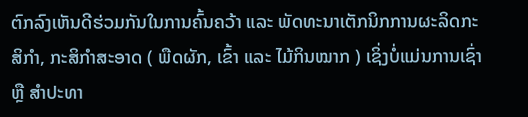ຕົກລົງເຫັນດີຮ່ວມກັນໃນການຄົ້ນຄວ້າ ແລະ ພັດທະນາເຕັກນິກການຜະລິດກະສິກຳ, ກະສິກຳສະອາດ ( ພືດຜັກ, ເຂົ້າ ແລະ ໄມ້ກິນໝາກ ) ເຊິ່ງບໍ່ແມ່ນການເຊົ່າ ຫຼື ສຳປະທາ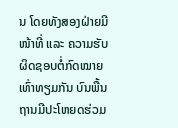ນ ໂດຍທັງສອງຝ່າຍມີໜ້າທີ່ ແລະ ຄວາມຮັບຜິດຊອບຕໍ່ກົດໝາຍເທົ່າທຽມກັນ ບົນພື້ນຖານມີປະໂຫຍດຮ່ວມ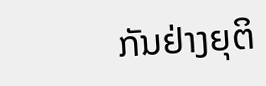ກັນຢ່າງຍຸຕິ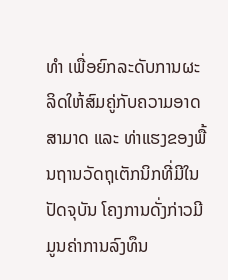ທຳ ເພື່ອຍົກລະດັບການຜະລິດໃຫ້ສົມຄູ່ກັບຄວາມອາດສາມາດ ແລະ ທ່າແຮງຂອງພື້ນຖານວັດຖຸເຕັກນິກທີ່ມີໃນປັດຈຸບັນ ໂຄງການດັ່ງກ່າວມີມູນຄ່າການລົງທຶນ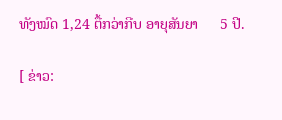ທັງໝົດ 1,24 ຕື້ກວ່າກີບ ອາຍຸສັນຍາ      5 ປີ.

[ ຂ່າວ: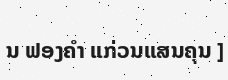ນ ຟອງຄຳ ແກ່ວນແສນຄຸນ ]